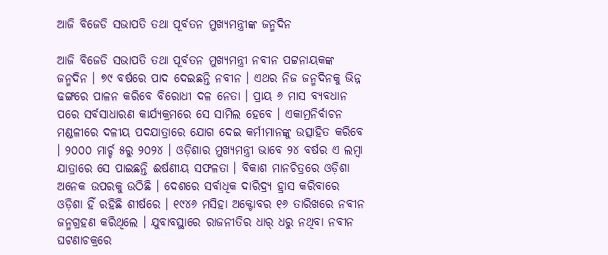ଆଜି ବିଜେଡି ସଭାପତି ତଥା ପୂର୍ବତନ ମୁଖ୍ୟମନ୍ତ୍ରୀଙ୍କ ଜନ୍ମଦିନ

ଆଜି ବିଜେଡି ସଭାପତି ତଥା ପୂର୍ବତନ ମୁଖ୍ୟମନ୍ତ୍ରୀ ନବୀନ ପଟ୍ଟନାୟକଙ୍କ ଜନ୍ମଦିନ । ୭୯ ବର୍ଷରେ ପାଦ ଦେଇଛନ୍ତି ନବୀନ । ଏଥର ନିଜ ଜନ୍ମଦିନକୁ ଭିନ୍ନ ଢଙ୍ଗରେ ପାଳନ କରିବେ ବିରୋଧୀ ଦଳ ନେତା । ପ୍ରାୟ ୬ ମାସ ବ୍ୟବଧାନ ପରେ ସର୍ବସାଧାରଣ କାର୍ଯ୍ୟକ୍ରମରେ ସେ ସାମିଲ ହେବେ । ଏକାମ୍ରନିର୍ବାଚନ ମଣ୍ଡଳୀରେ ଦଳୀୟ ପଦଯାତ୍ରାରେ ଯୋଗ ଦେଇ କର୍ମୀମାନଙ୍କୁ ଉତ୍ସାହିତ କରିବେ । ୨୦୦୦ ମାର୍ଚ୍ଚ ୫ରୁ ୨୦୨୪ । ଓଡ଼ିଶାର ମୁଖ୍ୟମନ୍ତ୍ରୀ ଭାବେ ୨୪ ବର୍ଷର ଏ ଲମ୍ବା ଯାତ୍ରାରେ ସେ ପାଇଛନ୍ତି ଈର୍ଷଣୀୟ ସଫଳତା । ବିକାଶ ମାନଚିତ୍ରରେ ଓଡ଼ିଶା ଅନେକ ଉପରକୁ ଉଠିଛି । ଦେଶରେ ସର୍ବାଧିକ ଦାରିଦ୍ର୍ୟ ହ୍ରାସ କରିବାରେ ଓଡ଼ିଶା ହିଁ ରହିଛି ଶୀର୍ଷରେ । ୧୯୪୬ ମସିହା‌ ଅକ୍ଟୋବର ୧୬ ତାରିଖରେ ନବୀନ ଜନ୍ମଗ୍ରହଣ କରିଥିଲେ । ଯୁବାବସ୍ଥାରେ ରାଜନୀତିର ଧାର୍‌ ଧରୁ ନଥିବା ନବୀନ ଘଟଣାଚକ୍ରରେ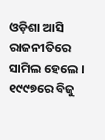ଓଡ଼ିଶା ଆସି ରାଜନୀତିରେ ସାମିଲ ହେଲେ । ୧୯୯୭ରେ ବିଜୁ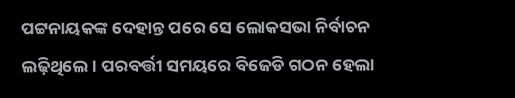ପଟ୍ଟନାୟକଙ୍କ ଦେହାନ୍ତ ପରେ ସେ ଲୋକସଭା ନିର୍ବାଚନ ଲଢ଼ିଥିଲେ । ପରବର୍ତ୍ତୀ ସମୟରେ ବିଜେଡି ଗଠନ ହେଲା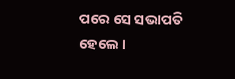ପରେ ସେ ସଭାପତି ହେଲେ ।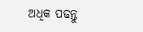ଅଧିକ ପଢନ୍ତୁ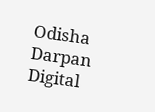Odisha Darpan Digital